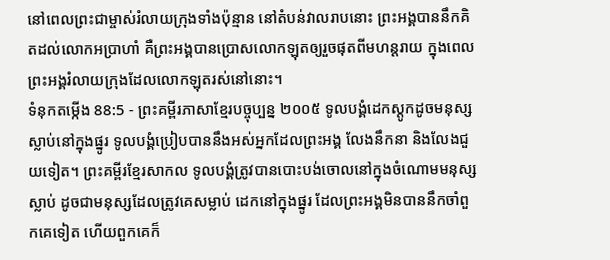នៅពេលព្រះជាម្ចាស់រំលាយក្រុងទាំងប៉ុន្មាន នៅតំបន់វាលរាបនោះ ព្រះអង្គបាននឹកគិតដល់លោកអប្រាហាំ គឺព្រះអង្គបានប្រោសលោកឡុតឲ្យរួចផុតពីមហន្តរាយ ក្នុងពេលព្រះអង្គរំលាយក្រុងដែលលោកឡុតរស់នៅនោះ។
ទំនុកតម្កើង 88:5 - ព្រះគម្ពីរភាសាខ្មែរបច្ចុប្បន្ន ២០០៥ ទូលបង្គំដេកស្តូកដូចមនុស្សស្លាប់នៅក្នុងផ្នូរ ទូលបង្គំប្រៀបបាននឹងអស់អ្នកដែលព្រះអង្គ លែងនឹកនា និងលែងជួយទៀត។ ព្រះគម្ពីរខ្មែរសាកល ទូលបង្គំត្រូវបានបោះបង់ចោលនៅក្នុងចំណោមមនុស្សស្លាប់ ដូចជាមនុស្សដែលត្រូវគេសម្លាប់ ដេកនៅក្នុងផ្នូរ ដែលព្រះអង្គមិនបាននឹកចាំពួកគេទៀត ហើយពួកគេក៏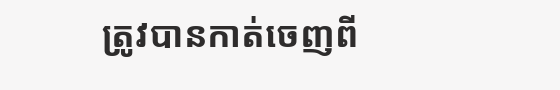ត្រូវបានកាត់ចេញពី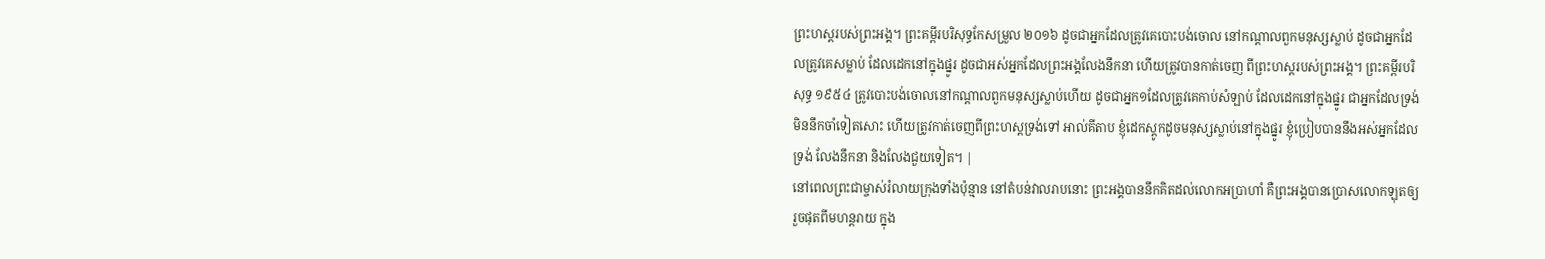ព្រះហស្តរបស់ព្រះអង្គ។ ព្រះគម្ពីរបរិសុទ្ធកែសម្រួល ២០១៦ ដូចជាអ្នកដែលត្រូវគេបោះបង់ចោល នៅកណ្ដាលពួកមនុស្សស្លាប់ ដូចជាអ្នកដែលត្រូវគេសម្លាប់ ដែលដេកនៅក្នុងផ្នូរ ដូចជាអស់អ្នកដែលព្រះអង្គលែងនឹកនា ហើយត្រូវបានកាត់ចេញ ពីព្រះហស្តរបស់ព្រះអង្គ។ ព្រះគម្ពីរបរិសុទ្ធ ១៩៥៤ ត្រូវបោះបង់ចោលនៅកណ្តាលពួកមនុស្សស្លាប់ហើយ ដូចជាអ្នក១ដែលត្រូវគេកាប់សំឡាប់ ដែលដេកនៅក្នុងផ្នូរ ជាអ្នកដែលទ្រង់មិននឹកចាំទៀតសោះ ហើយត្រូវកាត់ចេញពីព្រះហស្តទ្រង់ទៅ អាល់គីតាប ខ្ញុំដេកស្តូកដូចមនុស្សស្លាប់នៅក្នុងផ្នូរ ខ្ញុំប្រៀបបាននឹងអស់អ្នកដែលទ្រង់ លែងនឹកនា និងលែងជួយទៀត។ |
នៅពេលព្រះជាម្ចាស់រំលាយក្រុងទាំងប៉ុន្មាន នៅតំបន់វាលរាបនោះ ព្រះអង្គបាននឹកគិតដល់លោកអប្រាហាំ គឺព្រះអង្គបានប្រោសលោកឡុតឲ្យរួចផុតពីមហន្តរាយ ក្នុង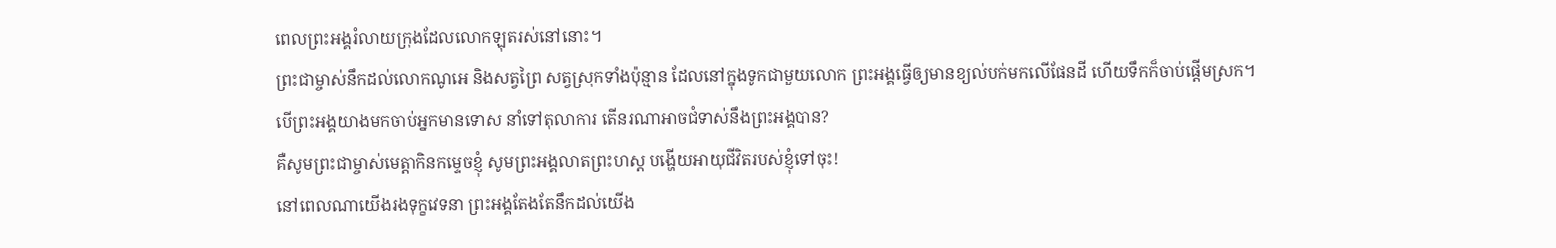ពេលព្រះអង្គរំលាយក្រុងដែលលោកឡុតរស់នៅនោះ។
ព្រះជាម្ចាស់នឹកដល់លោកណូអេ និងសត្វព្រៃ សត្វស្រុកទាំងប៉ុន្មាន ដែលនៅក្នុងទូកជាមួយលោក ព្រះអង្គធ្វើឲ្យមានខ្យល់បក់មកលើផែនដី ហើយទឹកក៏ចាប់ផ្ដើមស្រក។
បើព្រះអង្គយាងមកចាប់អ្នកមានទោស នាំទៅតុលាការ តើនរណាអាចជំទាស់នឹងព្រះអង្គបាន?
គឺសូមព្រះជាម្ចាស់មេត្តាកិនកម្ទេចខ្ញុំ សូមព្រះអង្គលាតព្រះហស្ដ បង្ហើយអាយុជីវិតរបស់ខ្ញុំទៅចុះ!
នៅពេលណាយើងរងទុក្ខវេទនា ព្រះអង្គតែងតែនឹកដល់យើង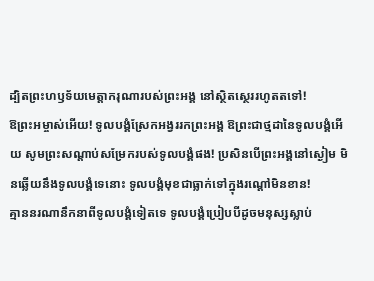ដ្បិតព្រះហឫទ័យមេត្តាករុណារបស់ព្រះអង្គ នៅស្ថិតស្ថេររហូតតទៅ!
ឱព្រះអម្ចាស់អើយ! ទូលបង្គំស្រែកអង្វររកព្រះអង្គ ឱព្រះជាថ្មដានៃទូលបង្គំអើយ សូមព្រះសណ្ដាប់សម្រែករបស់ទូលបង្គំផង! ប្រសិនបើព្រះអង្គនៅស្ងៀម មិនឆ្លើយនឹងទូលបង្គំទេនោះ ទូលបង្គំមុខជាធ្លាក់ទៅក្នុងរណ្ដៅមិនខាន!
គ្មាននរណានឹកនាពីទូលបង្គំទៀតទេ ទូលបង្គំប្រៀបបីដូចមនុស្សស្លាប់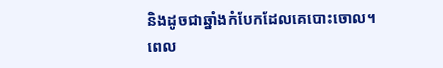និងដូចជាឆ្នាំងកំបែកដែលគេបោះចោល។
ពេល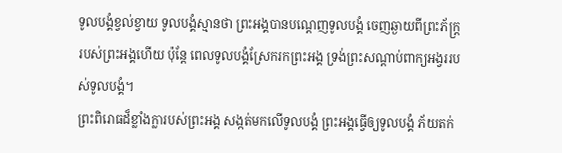ទូលបង្គំខ្វល់ខ្វាយ ទូលបង្គំស្មានថា ព្រះអង្គបានបណ្តេញទូលបង្គំ ចេញឆ្ងាយពីព្រះភ័ក្ត្ររបស់ព្រះអង្គហើយ ប៉ុន្តែ ពេលទូលបង្គំស្រែករកព្រះអង្គ ទ្រង់ព្រះសណ្ដាប់ពាក្យអង្វររបស់ទូលបង្គំ។
ព្រះពិរោធដ៏ខ្លាំងក្លារបស់ព្រះអង្គ សង្កត់មកលើទូលបង្គំ ព្រះអង្គធ្វើឲ្យទូលបង្គំ ភ័យតក់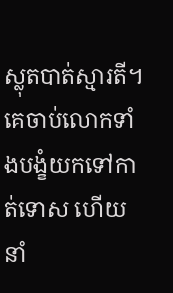ស្លុតបាត់ស្មារតី។
គេចាប់លោកទាំងបង្ខំយកទៅកាត់ទោស ហើយនាំ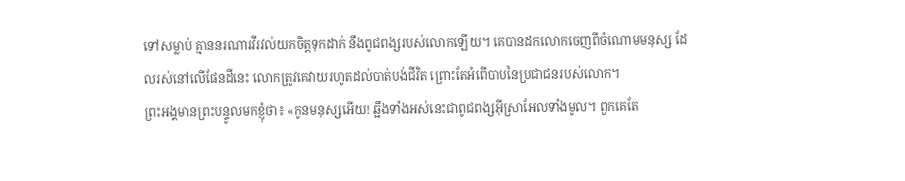ទៅសម្លាប់ គ្មាននរណារវីរវល់យកចិត្តទុកដាក់ នឹងពូជពង្សរបស់លោកឡើយ។ គេបានដកលោកចេញពីចំណោមមនុស្ស ដែលរស់នៅលើផែនដីនេះ លោកត្រូវគេវាយរហូតដល់បាត់បង់ជីវិត ព្រោះតែអំពើបាបនៃប្រជាជនរបស់លោក។
ព្រះអង្គមានព្រះបន្ទូលមកខ្ញុំថា៖ «កូនមនុស្សអើយ! ឆ្អឹងទាំងអស់នេះជាពូជពង្សអ៊ីស្រាអែលទាំងមូល។ ពួកគេតែ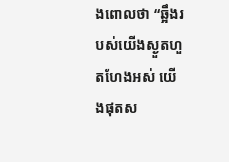ងពោលថា “ឆ្អឹងរបស់យើងស្ងួតហួតហែងអស់ យើងផុតស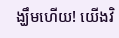ង្ឃឹមហើយ! យើងវិ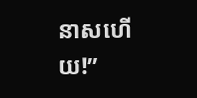នាសហើយ!”